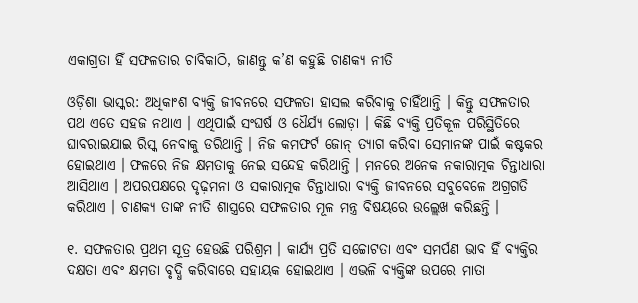ଏକାଗ୍ରତା ହିଁ ସଫଳତାର ଚାବିକାଠି, ଜାଣନ୍ତୁ କ’ଣ କହୁଛି ଚାଣକ୍ୟ ନୀତି

ଓଡ଼ିଶା ଭାସ୍କର: ଅଧିକାଂଶ ବ୍ୟକ୍ତି ଜୀବନରେ ସଫଳତା ହାସଲ କରିବାକୁ ଚାହିଁଥାନ୍ତି । କିନ୍ତୁ ସଫଳତାର ପଥ ଏତେ ସହଜ ନଥାଏ । ଏଥିପାଇଁ ସଂଘର୍ଷ ଓ ଧୈର୍ଯ୍ୟ ଲୋଡ଼ା । କିଛି ବ୍ୟକ୍ତି ପ୍ରତିକୂଳ ପରିସ୍ଥିତିରେ ଘାବରାଇଯାଇ ରିସ୍କ ନେବାକୁ ଡରିଥାନ୍ତି । ନିଜ କମଫର୍ଟ ଜୋନ୍ ତ୍ୟାଗ କରିବା ସେମାନଙ୍କ ପାଇଁ କଷ୍ଟକର ହୋଇଥାଏ । ଫଳରେ ନିଜ କ୍ଷମତାକୁ ନେଇ ସନ୍ଦେହ କରିଥାନ୍ତି । ମନରେ ଅନେକ ନକାରାତ୍ମକ ଚିନ୍ତାଧାରା ଆସିଥାଏ । ଅପରପକ୍ଷରେ ଦୃଢ଼ମନା ଓ ସକାରାତ୍ମକ ଚିନ୍ତାଧାରା ବ୍ୟକ୍ତି ଜୀବନରେ ସବୁବେଳେ ଅଗ୍ରଗତି କରିଥାଏ । ଚାଣକ୍ୟ ତାଙ୍କ ନୀତି ଶାସ୍ତ୍ରରେ ସଫଳତାର ମୂଳ ମନ୍ତ୍ର ବିଷୟରେ ଉଲ୍ଲେଖ କରିଛନ୍ତି ।

୧. ସଫଳତାର ପ୍ରଥମ ସୂତ୍ର ହେଉଛି ପରିଶ୍ରମ । କାର୍ଯ୍ୟ ପ୍ରତି ସଚ୍ଚୋଟତା ଏବଂ ସମର୍ପଣ ଭାବ ହିଁ ବ୍ୟକ୍ତିର ଦକ୍ଷତା ଏବଂ କ୍ଷମତା ବୃଦ୍ଧି କରିବାରେ ସହାୟକ ହୋଇଥାଏ । ଏଭଳି ବ୍ୟକ୍ତିଙ୍କ ଉପରେ ମାତା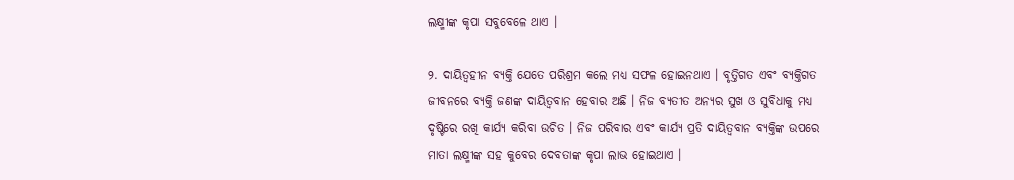ଲକ୍ଷ୍ମୀଙ୍କ କୃପା ସବୁବେଳେ ଥାଏ ।

୨. ଦାୟିତ୍ୱହୀନ ବ୍ୟକ୍ତି ଯେତେ ପରିଶ୍ରମ କଲେ ମଧ୍ୟ ସଫଳ ହୋଇନଥାଏ । ବୃତ୍ତିଗତ ଏବଂ ବ୍ୟକ୍ତିଗତ ଜୀବନରେ ବ୍ୟକ୍ତି ଜଣଙ୍କ ଦାୟିତ୍ୱବାନ ହେବାର ଅଛି । ନିଜ ବ୍ୟତୀତ ଅନ୍ୟର ସୁଖ ଓ ସୁବିଧାକୁ ମଧ୍ୟ ଦୃଷ୍ଟିରେ ରଖି କାର୍ଯ୍ୟ କରିବା ଉଚିତ । ନିଜ ପରିବାର ଏବଂ କାର୍ଯ୍ୟ ପ୍ରତି ଦାୟିତ୍ୱବାନ ବ୍ୟକ୍ତିଙ୍କ ଉପରେ ମାତା ଲକ୍ଷ୍ମୀଙ୍କ ସହ କୁବେର ଦେବତାଙ୍କ କୃପା ଲାଭ ହୋଇଥାଏ ।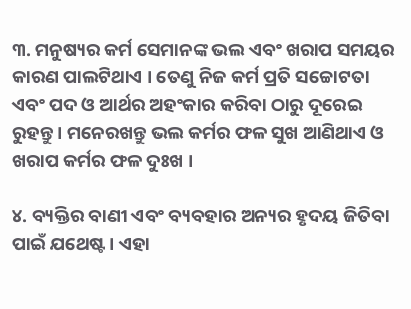୩. ମନୁଷ୍ୟର କର୍ମ ସେମାନଙ୍କ ଭଲ ଏବଂ ଖରାପ ସମୟର କାରଣ ପାଲଟିଥାଏ । ତେଣୁ ନିଜ କର୍ମ ପ୍ରତି ସଚ୍ଚୋଟତା ଏବଂ ପଦ ଓ ଆର୍ଥର ଅହଂକାର କରିବା ଠାରୁ ଦୂରେଇ ରୁହନ୍ତୁ । ମନେରଖନ୍ତୁ ଭଲ କର୍ମର ଫଳ ସୁଖ ଆଣିଥାଏ ଓ ଖରାପ କର୍ମର ଫଳ ଦୁଃଖ ।

୪. ବ୍ୟକ୍ତିର ବାଣୀ ଏବଂ ବ୍ୟବହାର ଅନ୍ୟର ହୃଦୟ ଜିତିବା ପାଇଁ ଯଥେଷ୍ଟ । ଏହା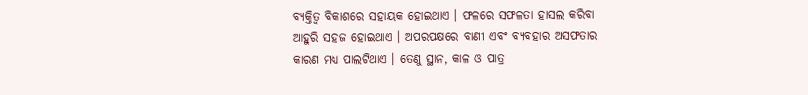ବ୍ୟକ୍ତିତ୍ୱ ବିକାଶରେ ସହାୟକ ହୋଇଥାଏ । ଫଳରେ ସଫଳତା ହାସଲ କରିବା ଆହୁରି ସହଜ ହୋଇଥାଏ । ଅପରପକ୍ଷରେ ବାଣୀ ଏବଂ ବ୍ୟବହାର ଅସଫତାର କାରଣ ମଧ୍ୟ ପାଲଟିଥାଏ । ତେଣୁ ସ୍ଥାନ, କାଳ ଓ ପାତ୍ର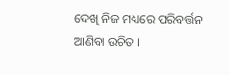ଦେଖି ନିଜ ମଧ୍ୟରେ ପରିବର୍ତ୍ତନ ଆଣିବା ଉଚିତ ।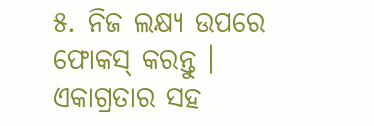୫. ନିଜ ଲକ୍ଷ୍ୟ ଉପରେ ଫୋକସ୍ କରନ୍ତୁ । ଏକାଗ୍ରତାର ସହ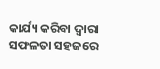କାର୍ଯ୍ୟ କରିବା ଦ୍ୱାରା ସଫଳତା ସହଜରେ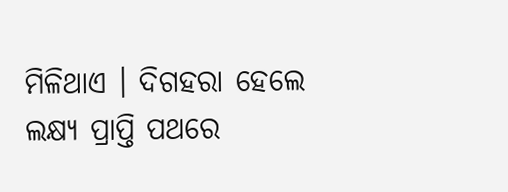ମିଳିଥାଏ । ଦିଗହରା ହେଲେ ଲକ୍ଷ୍ୟ ପ୍ରାପ୍ତି ପଥରେ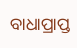ବାଧାପ୍ରାପ୍ତ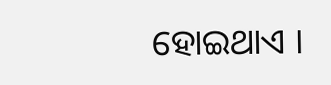ହୋଇଥାଏ ।